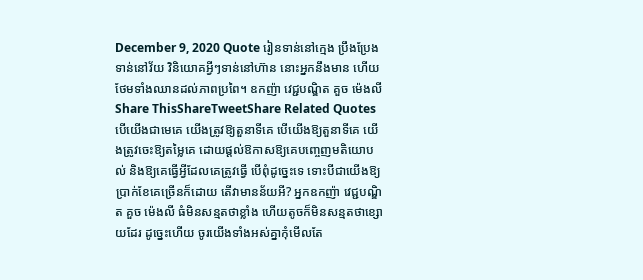December 9, 2020 Quote រៀនទាន់នៅក្មេង ប្រឹងប្រែងទាន់នៅវ័យ វិនិយោគអ្វីៗទាន់នៅហ៊ាន នោះអ្នកនឹងមាន ហើយថែមទាំងឈានដល់ភាពប្រពៃ។ ឧកញ៉ា វេជ្ជបណ្ឌិត គួច ម៉េងលី Share ThisShareTweetShare Related Quotes បើយើងជាមេគេ យើងត្រូវឱ្យតួនាទីគេ បើយើងឱ្យតួនាទីគេ យើងត្រូវចេះឱ្យតម្លៃគេ ដោយផ្ដល់ឱកាសឱ្យគេបញ្ចេញមតិយោបល់ និងឱ្យគេធ្វើអ្វីដែលគេត្រូវធ្វើ បើពុំដូច្នេះទេ ទោះបីជាយើងឱ្យប្រាក់ខែគេច្រើនក៏ដោយ តើវាមានន័យអី? អ្នកឧកញ៉ា វេជ្ជបណ្ឌិត គួច ម៉េងលី ធំមិនសន្មតថាខ្លាំង ហើយតូចក៏មិនសន្មតថាខ្សោយដែរ ដូច្នេះហើយ ចូរយើងទាំងអស់គ្នាកុំមើលតែ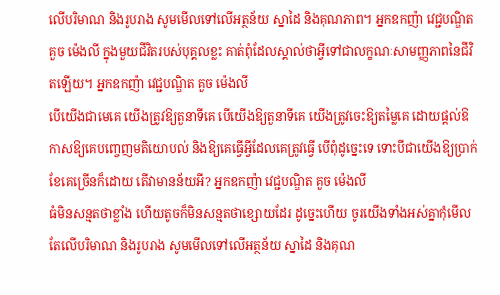លើបរិមាណ និងរូបរាង សូមមើលទៅលើអត្ថន័យ ស្នាដៃ និងគុណភាព។ អ្នកឧកញ៉ា វេជ្ជបណ្ឌិត គួច ម៉េងលី ក្នុងមួយជីវិតរបស់បុគ្គលខ្លះ គាត់ពុំដែលស្គាល់ថាអ្វីទៅជាលក្ខណៈសាមញ្ញភាពនៃជីវិតឡើយ។ អ្នកឧកញ៉ា វេជ្ជបណ្ឌិត គួច ម៉េងលី
បើយើងជាមេគេ យើងត្រូវឱ្យតួនាទីគេ បើយើងឱ្យតួនាទីគេ យើងត្រូវចេះឱ្យតម្លៃគេ ដោយផ្ដល់ឱកាសឱ្យគេបញ្ចេញមតិយោបល់ និងឱ្យគេធ្វើអ្វីដែលគេត្រូវធ្វើ បើពុំដូច្នេះទេ ទោះបីជាយើងឱ្យប្រាក់ខែគេច្រើនក៏ដោយ តើវាមានន័យអី? អ្នកឧកញ៉ា វេជ្ជបណ្ឌិត គួច ម៉េងលី
ធំមិនសន្មតថាខ្លាំង ហើយតូចក៏មិនសន្មតថាខ្សោយដែរ ដូច្នេះហើយ ចូរយើងទាំងអស់គ្នាកុំមើលតែលើបរិមាណ និងរូបរាង សូមមើលទៅលើអត្ថន័យ ស្នាដៃ និងគុណ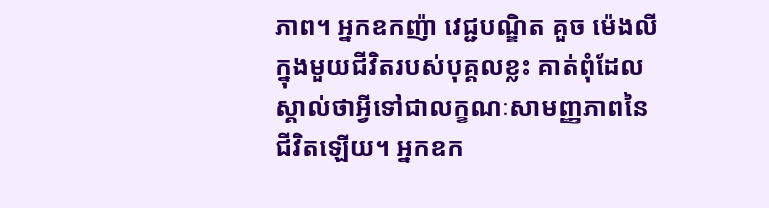ភាព។ អ្នកឧកញ៉ា វេជ្ជបណ្ឌិត គួច ម៉េងលី
ក្នុងមួយជីវិតរបស់បុគ្គលខ្លះ គាត់ពុំដែលស្គាល់ថាអ្វីទៅជាលក្ខណៈសាមញ្ញភាពនៃជីវិតឡើយ។ អ្នកឧក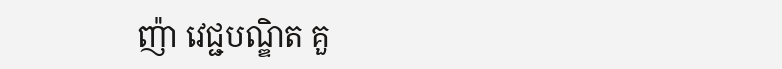ញ៉ា វេជ្ជបណ្ឌិត គួ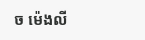ច ម៉េងលី